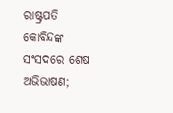ରାଷ୍ଟ୍ରପତି କୋବିନ୍ଦଙ୍କ ସଂସଦରେ ଶେଷ ଅଭିଭାଷଣ;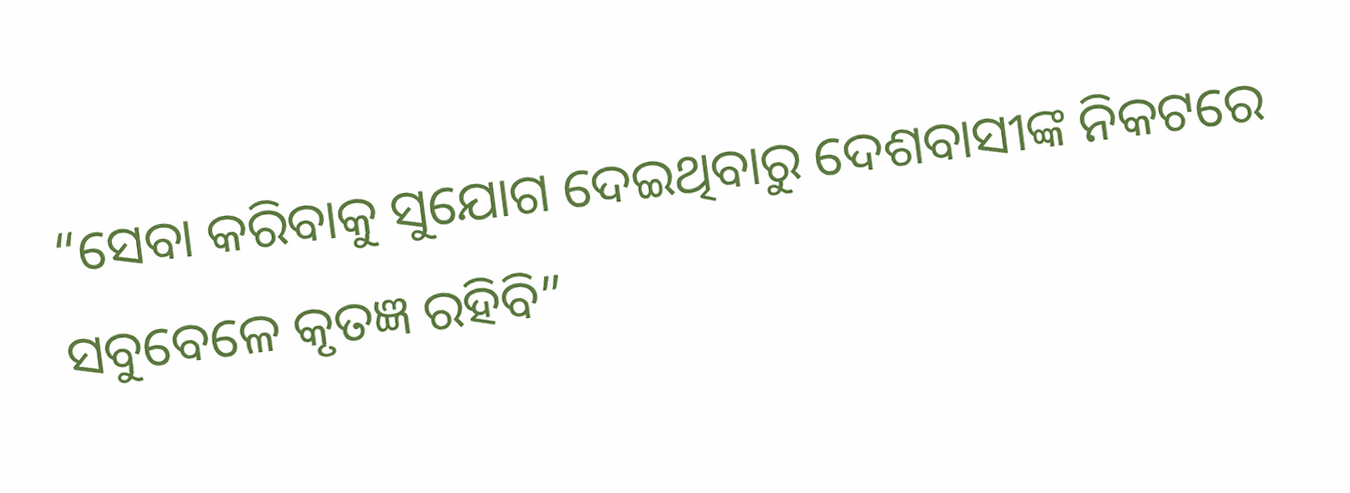“ସେବା କରିବାକୁ ସୁଯୋଗ ଦେଇଥିବାରୁ ଦେଶବାସୀଙ୍କ ନିକଟରେ ସବୁବେଳେ କୃତଜ୍ଞ ରହିବି”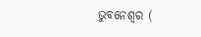ଭୁବନେଶ୍ୱର (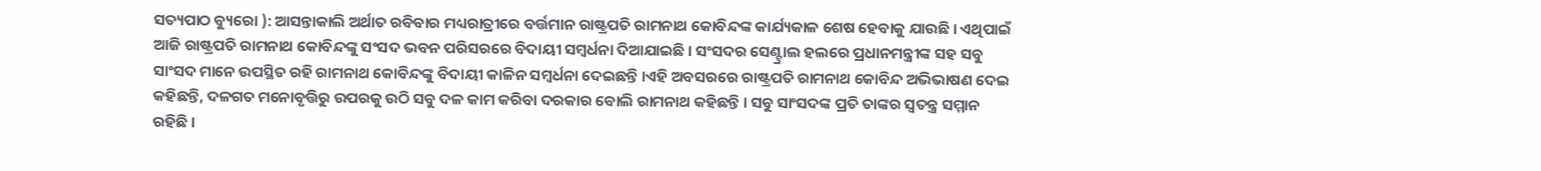ସତ୍ୟପାଠ ବ୍ୟୁରୋ ): ଆସନ୍ତାକାଲି ଅର୍ଥାତ ରବିବାର ମଧ୍ୟରାତ୍ରୀରେ ବର୍ତ୍ତମାନ ରାଷ୍ଟ୍ରପତି ରାମନାଥ କୋବିନ୍ଦଙ୍କ କାର୍ଯ୍ୟକାଳ ଶେଷ ହେବାକୁ ଯାଉଛି । ଏଥିପାଇଁ ଆଜି ରାଷ୍ଟ୍ରପତି ରାମନାଥ କୋବିନ୍ଦଙ୍କୁ ସଂସଦ ଭବନ ପରିସରରେ ବିଦାୟୀ ସମ୍ବର୍ଧନା ଦିଆଯାଇଛି । ସଂସଦର ସେଣ୍ଟ୍ରାଲ ହଲରେ ପ୍ରଧାନମନ୍ତ୍ରୀଙ୍କ ସହ ସବୁ ସାଂସଦ ମାନେ ଉପସ୍ଥିତ ରହି ରାମନାଥ କୋବିନ୍ଦଙ୍କୁ ବିଦାୟୀ କାଳିନ ସମ୍ବର୍ଧନା ଦେଇଛନ୍ତି ।ଏହି ଅବସରରେ ରାଷ୍ଟ୍ରପତି ରାମନାଥ କୋବିନ୍ଦ ଅଭିଭାଷଣ ଦେଇ କହିଛନ୍ତି, ଦଳଗତ ମନୋବୃତ୍ତିରୁ ଉପରକୁ ଉଠି ସବୁ ଦଳ କାମ କରିବା ଦରକାର ବୋଲି ରାମନାଥ କହିଛନ୍ତି । ସବୁ ସାଂସଦଙ୍କ ପ୍ରତି ତାଙ୍କର ସ୍ବତନ୍ତ୍ର ସମ୍ମାନ ରହିଛି ।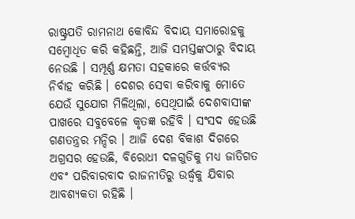ରାଷ୍ଟ୍ରପତି ରାମନାଥ କୋବିନ୍ଦ ବିଦାୟ ସମାରୋହକୁ ସମ୍ବୋଧିତ କରି କହିଛନ୍ତି, ଆଜି ସମସ୍ତଙ୍କଠାରୁ ବିଦାୟ ନେଉଛି । ସମ୍ପୂର୍ଣ୍ଣ କ୍ଷମତା ସହକାରେ କର୍ତ୍ତବ୍ୟର ନିର୍ବାହ କରିଛି । ଦେଶର ସେବା କରିବାକୁ ମୋତେ ଯେଉଁ ସୁଯୋଗ ମିଳିଥିଲା, ସେଥିପାଇଁ ଦେଶବାସୀଙ୍କ ପାଖରେ ସବୁବେଳେ କୃତଜ୍ଞ ରହିବି । ସଂସଦ ହେଉଛି ଗଣତନ୍ତ୍ରର ମନ୍ଦିର । ଆଜି ଦେଶ ବିକାଶ ଦିଗରେ ଅଗ୍ରସର ହେଉଛି, ବିରୋଧୀ ଦଳଗୁଡିକୁ ମଧ୍ୟ ଜାତିଗତ ଏବଂ ପରିବାରବାଦ ରାଜନୀତିରୁ ଉର୍ଦ୍ଧ୍ୱକୁ ଯିବାର ଆବଶ୍ୟକତା ରହିଛି ।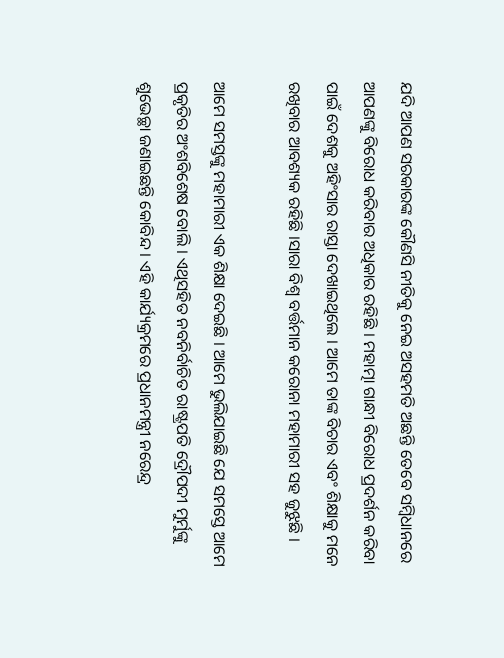ଯଦି ଆପଣ ସରକାରଙ୍କ କୌଣସି ନୀତିକୁ ନେଇ ଅସହମତି ଅଛନ୍ତି ତେବେ ସମ୍ବିଧାନରେ ଆପଣଙ୍କୁ ବିରୋଧ କରିବାର ଅଧିକାର ରହିଛି । ମହାତ୍ମା ଗାନ୍ଧୀ ବିରୋଧ ପ୍ରଦର୍ଶନ କରିବା ପାଇଁ ଦେଶକୁ ଅହିଂସାର ରାସ୍ତା ଦେଖାଇଥିଲେ । ଆମେ ତାଙ୍କ ବିଚାର ଏବଂ ଶିକ୍ଷାକୁ ମନେ ରଖିବାର ଆବଶ୍ୟକ ରହିଛି ।ସାରା ବିଶ୍ୱ ବର୍ତ୍ତମାନ କରୋନା ମହାମାରୀ ସହ ଜୁଝୁଛି ।

ଆମେ ସମସ୍ତଙ୍କୁ ମହାମାରୀ ଏକ ଶିକ୍ଷା ଦେଇଛି । ଆମେ ଭୁଲିଯାଇଛି ଯେ ସମସ୍ତେ ଆମେ ପ୍ରକୃତିର ଅଂଶବିଶେଷ ବୋଲି । ଏଥିସହିତ ନବନିର୍ବାଚିତ ରାଷ୍ଟ୍ରପତି ଦ୍ରୌପଦୀ ମୁର୍ମୁଙ୍କୁ ଶୁଭେଚ୍ଛା ଜଣାଇଛନ୍ତି କୋବିନ୍ଦ । ଏହି କାର୍ଯ୍ୟକ୍ରମରେ ପ୍ରଧାନମନ୍ତ୍ରୀ ନରେନ୍ଦ୍ର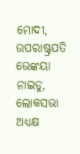ମୋଦୀ, ଉପରାଷ୍ଟ୍ରପତି ଭେଙ୍କୟା ନାଇଡୁ, ଲୋକସଭା ଅଧ୍ୟକ୍ଷ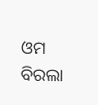ଓମ ବିରଲା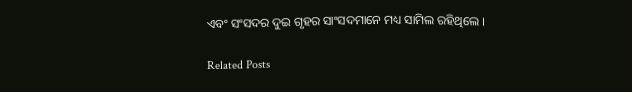ଏବଂ ସଂସଦର ଦୁଇ ଗୃହର ସାଂସଦମାନେ ମଧ୍ୟ ସାମିଲ ରହିଥିଲେ ।

Related Posts